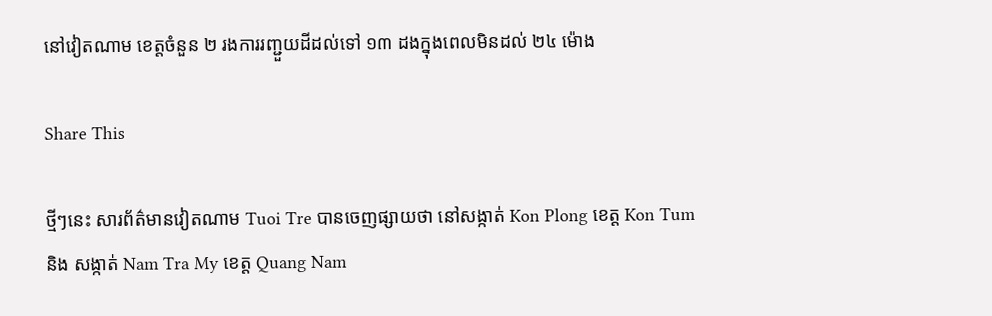នៅវៀតណាម ខេត្តចំនួន ២ រងការរញ្ជួយដីដល់ទៅ ១៣ ដងក្នុងពេលមិនដល់ ២៤ ម៉ោង

Share This

ថ្មីៗនេះ សារព័ត៌មានវៀតណាម Tuoi Tre បានចេញផ្សាយថា នៅសង្កាត់ Kon Plong ខេត្ត Kon Tum និង សង្កាត់ Nam Tra My ខេត្ត Quang Nam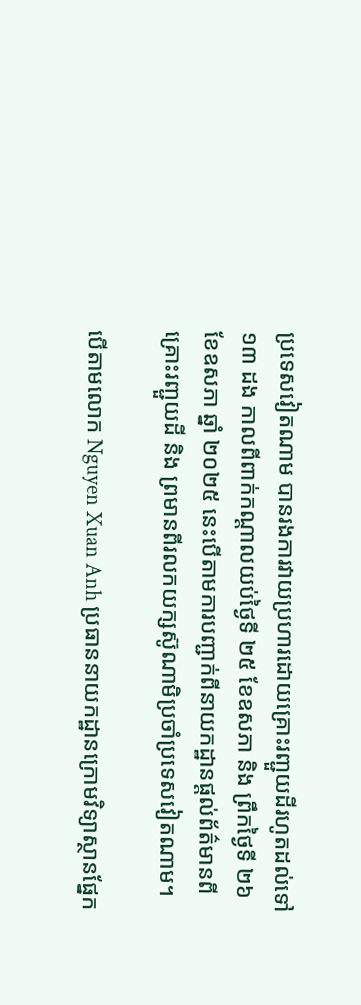ប្រទេសវៀតណាម បានរងការវាយប្រហារដោយគ្រោះរញ្ជួយដីរហូតដល់ទៅ ១៣ ដង កាលពីពាក់កណ្ដាលយប់ថ្ងៃទី ២៥ ខែឧសភា និង ព្រឹកថ្ងៃទី ២៦ ខែឧសភា ឆ្នាំ ២០២៥ នេះបើតាមការបញ្ជាក់ពីនាយកដ្ឋានផ្ដល់ព័ត៌មានពីគ្រោះរញ្ជួយដី និង ព្រមានពីរលកយក្សស៊ូណាមិប្រចាំប្រទេសវៀតណាម។

បើតាមលោក Nguyen Xuan Anh ប្រធាននាយកដ្ឋានក្រោមវិទ្យាស្ថានផ្នែក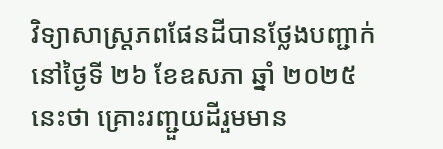វិទ្យាសាស្ត្រភពផែនដីបានថ្លែងបញ្ជាក់នៅថ្ងៃទី ២៦ ខែឧសភា ឆ្នាំ ២០២៥ នេះថា គ្រោះរញ្ជួយដីរួមមាន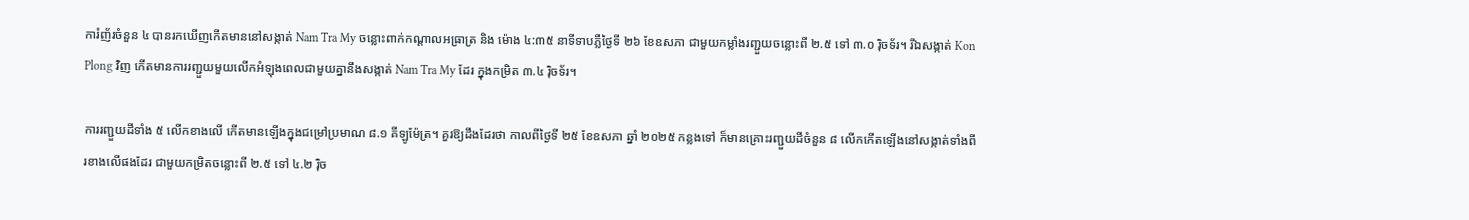ការំញ័រចំនួន ៤ បានរកឃើញកើតមាននៅសង្កាត់ Nam Tra My ចន្លោះពាក់កណ្ដាលអធ្រាត្រ និង ម៉ោង ៤:៣៥ នាទីទាបភ្លឺថ្ងៃទី ២៦ ខែឧសភា ជាមួយកម្លាំងរញ្ជួយចន្លោះពី ២.៥ ទៅ ៣.០ រ៉ិចទ័រ។ រីឯសង្កាត់ Kon Plong វិញ កើតមានការរញ្ជួយមួយលើកអំឡុងពេលជាមួយគ្នានឹងសង្កាត់ Nam Tra My ដែរ ក្នុងកម្រិត ៣.៤ រ៉ិចទ័រ។

ការរញ្ជួយដីទាំង ៥ លើកខាងលើ កើតមានឡើងក្នុងជម្រៅប្រមាណ ៨.១ គីឡូម៉ែត្រ។ គួរឱ្យដឹងដែរថា កាលពីថ្ងៃទី ២៥ ខែឧសភា ឆ្នាំ ២០២៥ កន្លងទៅ ក៏មានគ្រោះរញ្ជួយដីចំនួន ៨ លើកកើតឡើងនៅសង្កាត់ទាំងពីរខាងលើផងដែរ ជាមួយកម្រិតចន្លោះពី ២.៥ ទៅ ៤.២ រ៉ិច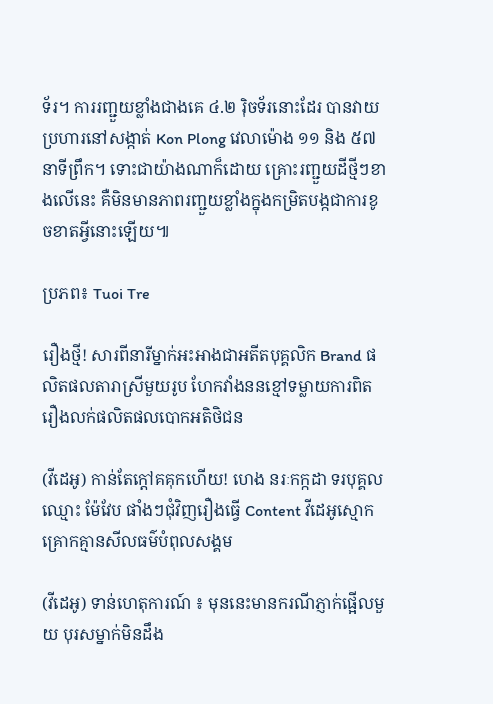ទ័រ។ ការរញ្ជួយខ្លាំងជាងគេ ៤.២ រ៉ិចទ័រនោះដែរ បានវាយប្រហារនៅសង្កាត់ Kon Plong វេលាម៉ោង ១១ និង ៥៧ នាទីព្រឹក។ ទោះជាយ៉ាងណាក៏ដោយ គ្រោះរញ្ជួយដីថ្មីៗខាងលើនេះ គឺមិនមានភាពរញ្ជួយខ្លាំងក្នុងកម្រិតបង្កជាការខូចខាតអ្វីនោះឡើយ៕

ប្រភព៖ Tuoi Tre

រឿងថ្មី! សារពីនារីម្នាក់អះអាងជាអតីតបុគ្គលិក Brand ផលិតផលតារាស្រីមួយរូប ហែកវាំងននខ្មៅទម្លាយការពិតរឿងលក់ផលិតផលបោកអតិថិជន

(វីដេអូ) កាន់តែក្ដៅគគុកហើយ! ហេង នរៈកក្កដា ទរបុគ្គលឈ្មោះ ម៉ែវែប ផាំងៗជុំវិញរឿងធ្វើ Content វីដេអូស្មោកគ្រោកគ្មានសីលធម៌បំពុលសង្គម

(វីដេអូ) ទាន់ហេតុការណ៍ ៖ មុននេះមានករណីភ្ញាក់ផ្អើលមួយ បុរសម្នាក់មិនដឹង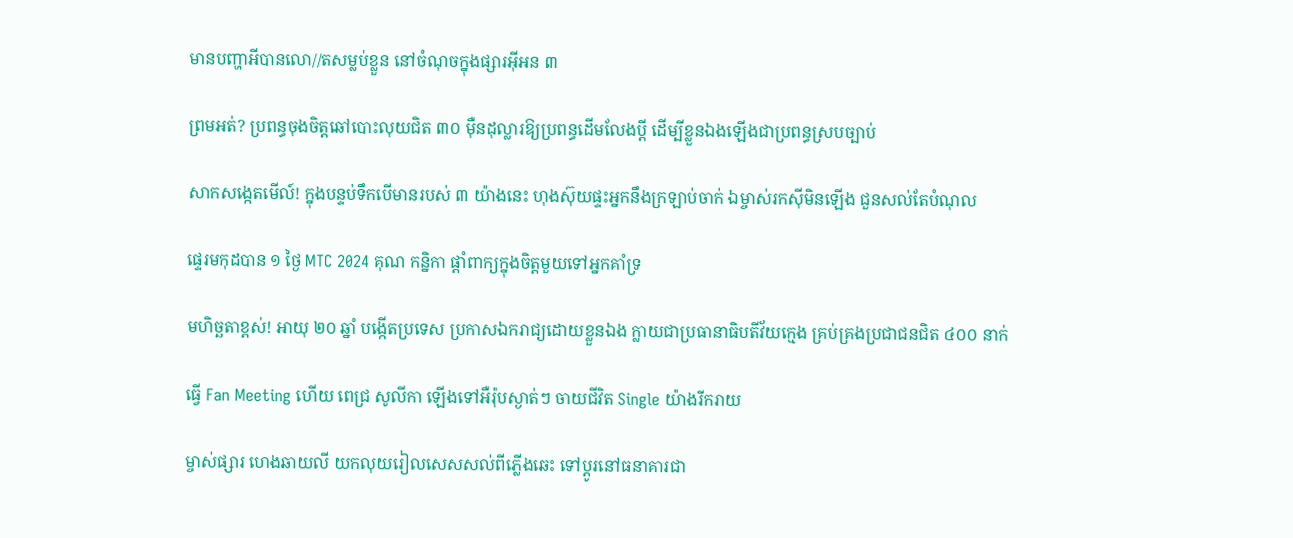មានបញ្ហាអីបានលោ//តសម្លប់ខ្លួន នៅចំណុចក្នុងផ្សារអ៊ីអន ៣

ព្រមអត់? ប្រពន្ធចុងចិត្តឆៅបោះលុយជិត ៣០ ម៉ឺនដុល្លារឱ្យប្រពន្ធដើមលែងប្តី ដើម្បីខ្លួនឯងឡើងជាប្រពន្ធស្របច្បាប់

សាកសង្កេតមើល៍! ក្នុងបន្ទប់ទឹកបើមានរបស់ ៣ យ៉ាងនេះ ហុងស៊ុយផ្ទះអ្នកនឹងក្រឡាប់ចាក់ ឯម្ចាស់រកស៊ីមិនឡើង ជួនសល់តែបំណុល

ផ្ទេរមកុដបាន ១ ថ្ងៃ MTC 2024 គុណ កន្និកា ផ្ដាំពាក្យក្នុងចិត្តមួយទៅអ្នកគាំទ្រ

មហិច្ឆតាខ្ពស់! អាយុ ២០ ឆ្នាំ បង្កើតប្រទេស ប្រកាសឯករាជ្យដោយខ្លួនឯង ក្លាយជាប្រធានាធិបតីវ័យក្មេង គ្រប់គ្រងប្រជាជនជិត ៤០០ នាក់

ធ្វើ Fan Meeting ហើយ ពេជ្រ សូលីកា ឡើងទៅអឺរ៉ុបស្ងាត់ៗ ចាយជីវិត Single យ៉ាងរីករាយ

ម្ចាស់ផ្សារ ហេងឆាយលី យកលុយរៀលសេសសល់ពីភ្លើងឆេះ ទៅប្ដូរនៅធនាគារជា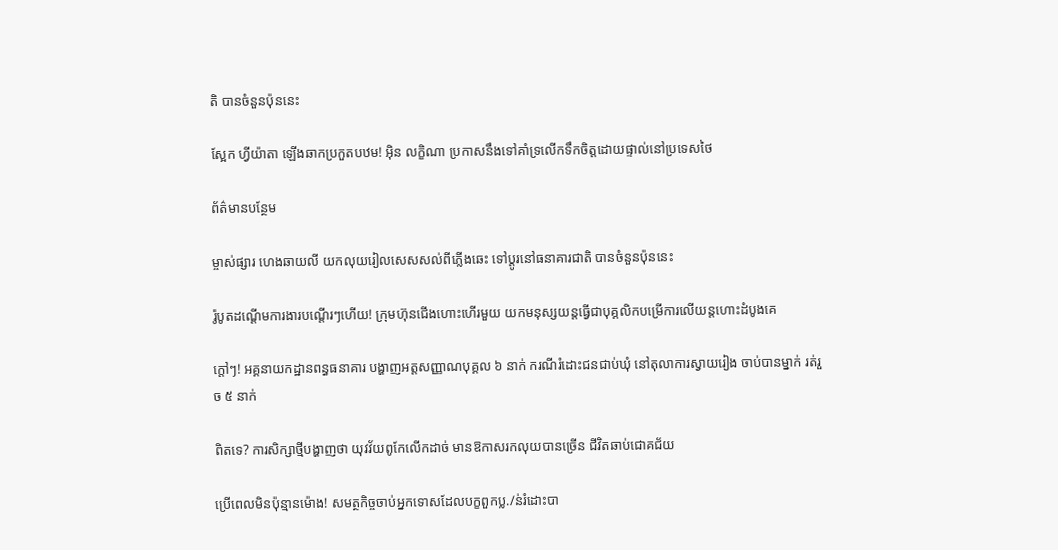តិ បានចំនួនប៉ុននេះ

ស្អែក ហ្វីយ៉ាតា ឡើងឆាកប្រកួតបឋម! អ៊ិន លក្ខិណា ប្រកាសនឹងទៅគាំទ្រលើកទឹកចិត្តដោយផ្ទាល់នៅប្រទេសថៃ

ព័ត៌មានបន្ថែម

ម្ចាស់ផ្សារ ហេងឆាយលី យកលុយរៀលសេសសល់ពីភ្លើងឆេះ ទៅប្ដូរនៅធនាគារជាតិ បានចំនួនប៉ុននេះ

រ៉ូបូតដណ្ដើមការងារបណ្ដើរៗហើយ! ក្រុមហ៊ុនជើងហោះហើរមួយ យកមនុស្សយន្តធ្វើជាបុគ្គលិកបម្រើការលើយន្តហោះដំបូងគេ

ក្ដៅៗ! អគ្គនាយកដ្ឋានពន្ធធនាគារ បង្ហាញអត្តសញ្ញាណបុគ្គល ៦ នាក់ ករណីរំដោះជនជាប់ឃុំ នៅតុលាការស្វាយរៀង ចាប់បានម្នាក់ រត់រួច ៥ នាក់

ពិតទេ? ការសិក្សាថ្មីបង្ហាញថា យុវវ័យពូកែលើកដាច់ មានឱកាសរកលុយបានច្រើន ជីវិតឆាប់ជោគជ័យ

ប្រើពេលមិនប៉ុន្មានម៉ោង! សមត្ថកិច្ចចាប់អ្នកទោសដែលបក្ខពួកប្ល./ន់រំដោះបា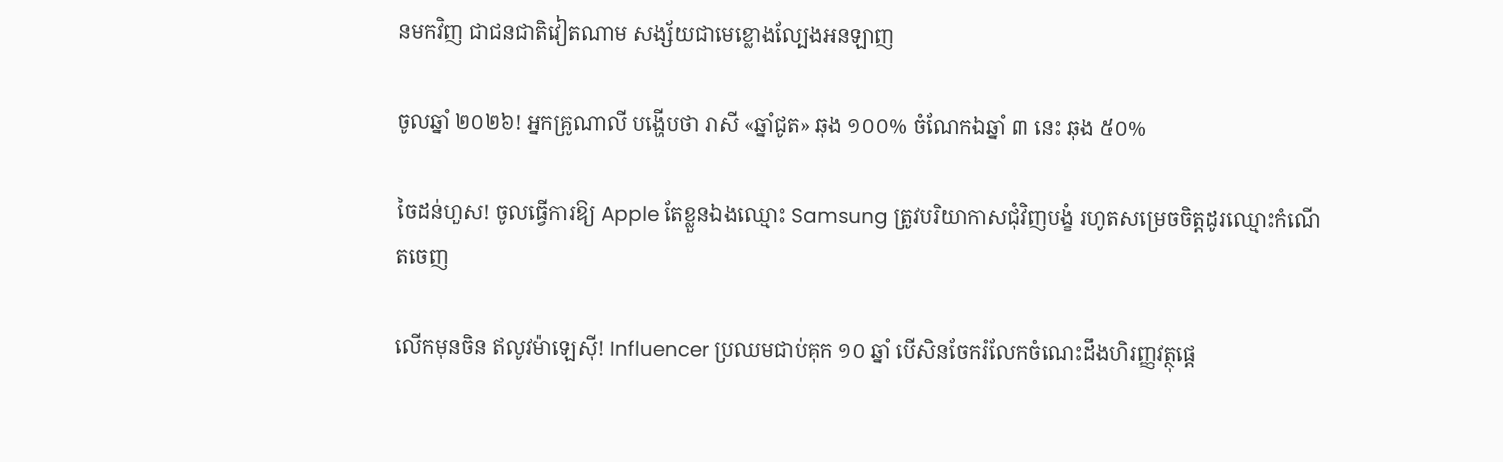នមកវិញ ជាជនជាតិវៀតណាម សង្ស័យជាមេខ្លោងល្បែងអនឡាញ

ចូលឆ្នាំ ២០២៦! អ្នកគ្រូណាលី បង្ហើបថា រាសី «ឆ្នាំជូត» ឆុង ១០០% ចំណែកឯឆ្នាំ ៣ នេះ ឆុង ៥០%

ចៃដន់ហួស! ចូលធ្វើការឱ្យ Apple តែខ្លួនឯងឈ្មោះ Samsung ត្រូវបរិយាកាសជុំវិញបង្ខំ រហូតសម្រេចចិត្តដូរឈ្មោះកំណើតចេញ

លើកមុនចិន ឥលូវម៉ាឡេស៊ី! Influencer ប្រឈមជាប់គុក ១០ ឆ្នាំ បើសិនចែករំលែកចំណេះដឹងហិរញ្ញវត្ថុផ្ដេ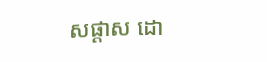សផ្ដាស ដោ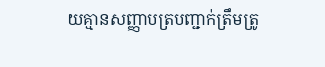យគ្មានសញ្ញាបត្របញ្ជាក់ត្រឹមត្រូ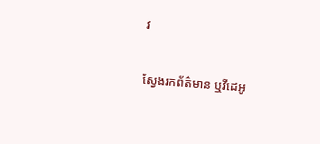វ

ស្វែងរកព័ត៌មាន ឬវីដេអូ